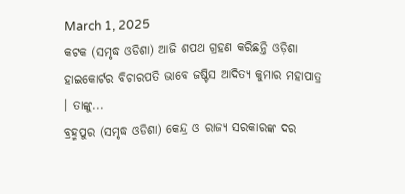March 1, 2025
କଟକ (ସମୃଦ୍ଧ ଓଡିଶା) ଆଜି ଶପଥ ଗ୍ରହଣ କରିଛନ୍ତି ଓଡ଼ିଶା ହାଇକୋର୍ଟର ବିଚାରପତି ଭାବେ ଜଷ୍ଟିସ ଆଦିତ୍ୟ କୁମାର ମହାପାତ୍ର । ତାଙ୍କୁ...
ବ୍ରହ୍ମପୁର (ସମୃଦ୍ଧ ଓଡିଶା) କେନ୍ଦ୍ର ଓ ରାଜ୍ୟ ସରକାରଙ୍କ ଦର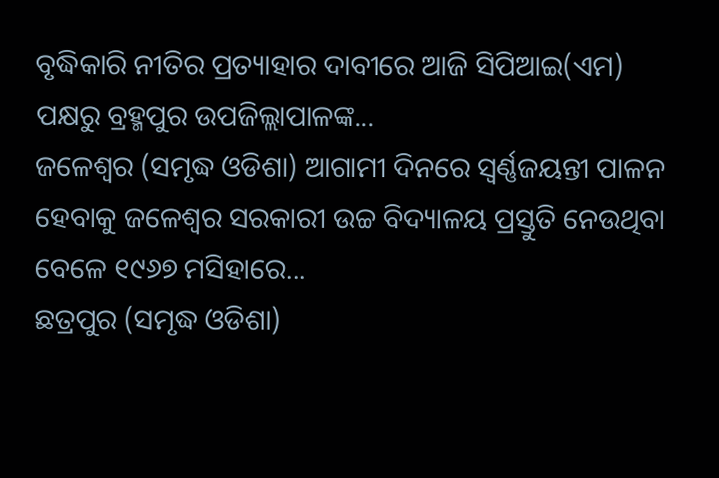ବୃଦ୍ଧିକାରି ନୀତିର ପ୍ରତ୍ୟାହାର ଦାବୀରେ ଆଜି ସିପିଆଇ(ଏମ) ପକ୍ଷରୁ ବ୍ରହ୍ମପୁର ଉପଜିଲ୍ଲାପାଳଙ୍କ...
ଜଳେଶ୍ୱର (ସମୃଦ୍ଧ ଓଡିଶା) ଆଗାମୀ ଦିନରେ ସ୍ୱର୍ଣ୍ଣଜୟନ୍ତୀ ପାଳନ ହେବାକୁ ଜଳେଶ୍ୱର ସରକାରୀ ଉଚ୍ଚ ବିଦ୍ୟାଳୟ ପ୍ରସ୍ତୁତି ନେଉଥିବା ବେଳେ ୧୯୬୭ ମସିହାରେ...
ଛତ୍ରପୁର (ସମୃଦ୍ଧ ଓଡିଶା)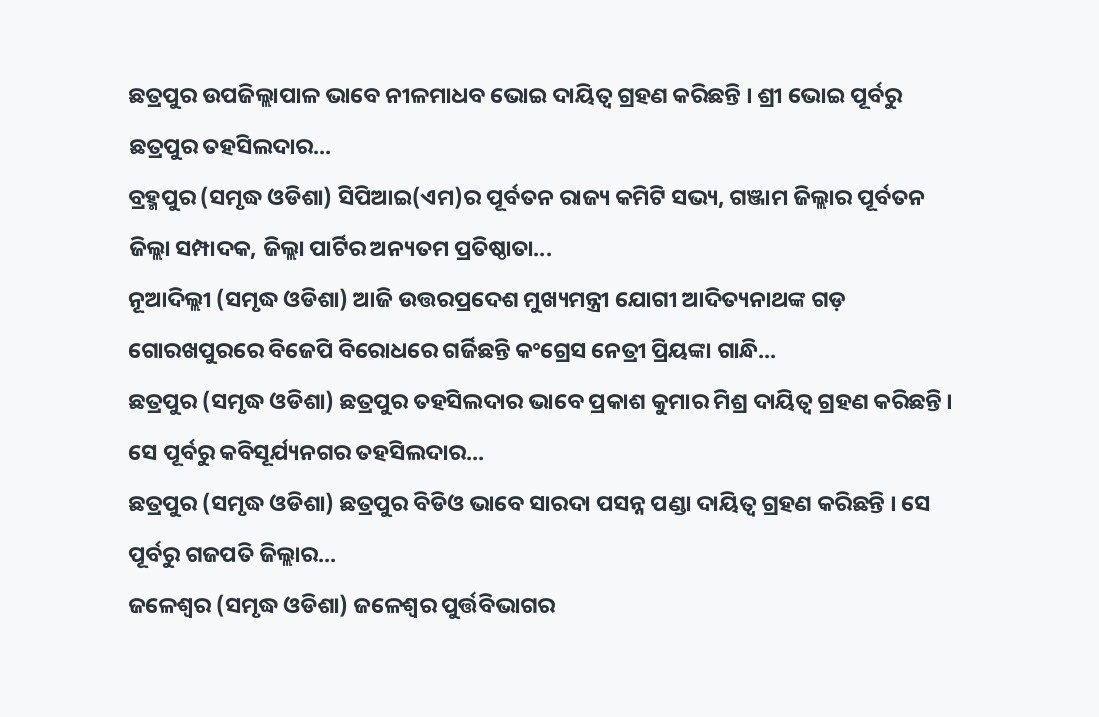ଛତ୍ରପୁର ଉପଜିଲ୍ଲାପାଳ ଭାବେ ନୀଳମାଧବ ଭୋଇ ଦାୟିତ୍ୱ ଗ୍ରହଣ କରିଛନ୍ତି । ଶ୍ରୀ ଭୋଇ ପୂର୍ବରୁ ଛତ୍ରପୁର ତହସିଲଦାର...
ବ୍ରହ୍ମପୁର (ସମୃଦ୍ଧ ଓଡିଶା) ସିପିଆଇ(ଏମ)ର ପୂର୍ବତନ ରାଜ୍ୟ କମିଟି ସଭ୍ୟ, ଗଞ୍ଜାମ ଜିଲ୍ଲାର ପୂର୍ବତନ ଜିଲ୍ଲା ସମ୍ପାଦକ, ଜିଲ୍ଲା ପାର୍ଟିର ଅନ୍ୟତମ ପ୍ରତିଷ୍ଠାତା...
ନୂଆଦିଲ୍ଲୀ (ସମୃଦ୍ଧ ଓଡିଶା) ଆଜି ଉତ୍ତରପ୍ରଦେଶ ମୁଖ୍ୟମନ୍ତ୍ରୀ ଯୋଗୀ ଆଦିତ୍ୟନାଥଙ୍କ ଗଡ଼ ଗୋରଖପୁରରେ ବିଜେପି ବିରୋଧରେ ଗର୍ଜିଛନ୍ତି କଂଗ୍ରେସ ନେତ୍ରୀ ପ୍ରିୟଙ୍କା ଗାନ୍ଧି...
ଛତ୍ରପୁର (ସମୃଦ୍ଧ ଓଡିଶା) ଛତ୍ରପୁର ତହସିଲଦାର ଭାବେ ପ୍ରକାଶ କୁମାର ମିଶ୍ର ଦାୟିତ୍ୱ ଗ୍ରହଣ କରିଛନ୍ତି । ସେ ପୂର୍ବରୁ କବିସୂର୍ଯ୍ୟନଗର ତହସିଲଦାର...
ଛତ୍ରପୁର (ସମୃଦ୍ଧ ଓଡିଶା) ଛତ୍ରପୁର ବିଡିଓ ଭାବେ ସାରଦା ପସନ୍ନ ପଣ୍ଡା ଦାୟିତ୍ୱ ଗ୍ରହଣ କରିଛନ୍ତି । ସେ ପୂର୍ବରୁ ଗଜପତି ଜିଲ୍ଲାର...
ଜଳେଶ୍ୱର (ସମୃଦ୍ଧ ଓଡିଶା) ଜଳେଶ୍ୱର ପୁର୍ତ୍ତବିଭାଗର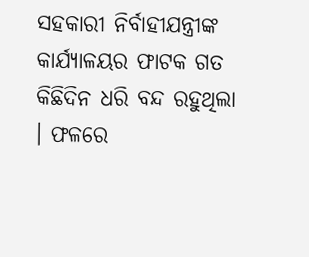ସହକାରୀ ନିର୍ବାହୀଯନ୍ତ୍ରୀଙ୍କ କାର୍ଯ୍ୟାଳୟର ଫାଟକ ଗତ କିଛିଦିନ ଧରି ବନ୍ଦ ରହୁଥିଲା । ଫଳରେ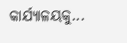କାର୍ଯ୍ୟାଳୟକୁ...